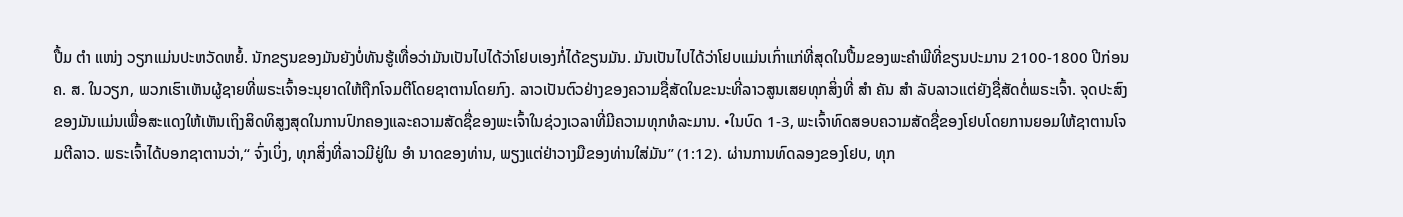ປື້ມ ຕຳ ແໜ່ງ ວຽກແມ່ນປະຫວັດຫຍໍ້. ນັກຂຽນຂອງມັນຍັງບໍ່ທັນຮູ້ເທື່ອວ່າມັນເປັນໄປໄດ້ວ່າໂຢບເອງກໍ່ໄດ້ຂຽນມັນ. ມັນເປັນໄປໄດ້ວ່າໂຢບແມ່ນເກົ່າແກ່ທີ່ສຸດໃນປື້ມຂອງພະຄໍາພີທີ່ຂຽນປະມານ 2100-1800 ປີກ່ອນຄ. ສ. ໃນວຽກ, ພວກເຮົາເຫັນຜູ້ຊາຍທີ່ພຣະເຈົ້າອະນຸຍາດໃຫ້ຖືກໂຈມຕີໂດຍຊາຕານໂດຍກົງ. ລາວເປັນຕົວຢ່າງຂອງຄວາມຊື່ສັດໃນຂະນະທີ່ລາວສູນເສຍທຸກສິ່ງທີ່ ສຳ ຄັນ ສຳ ລັບລາວແຕ່ຍັງຊື່ສັດຕໍ່ພຣະເຈົ້າ. ຈຸດປະສົງຂອງມັນແມ່ນເພື່ອສະແດງໃຫ້ເຫັນເຖິງສິດທິສູງສຸດໃນການປົກຄອງແລະຄວາມສັດຊື່ຂອງພະເຈົ້າໃນຊ່ວງເວລາທີ່ມີຄວາມທຸກທໍລະມານ. •ໃນບົດ 1-3, ພະເຈົ້າທົດສອບຄວາມສັດຊື່ຂອງໂຢບໂດຍການຍອມໃຫ້ຊາຕານໂຈມຕີລາວ. ພຣະເຈົ້າໄດ້ບອກຊາຕານວ່າ,“ ຈົ່ງເບິ່ງ, ທຸກສິ່ງທີ່ລາວມີຢູ່ໃນ ອຳ ນາດຂອງທ່ານ, ພຽງແຕ່ຢ່າວາງມືຂອງທ່ານໃສ່ມັນ” (1:12). ຜ່ານການທົດລອງຂອງໂຢບ, ທຸກ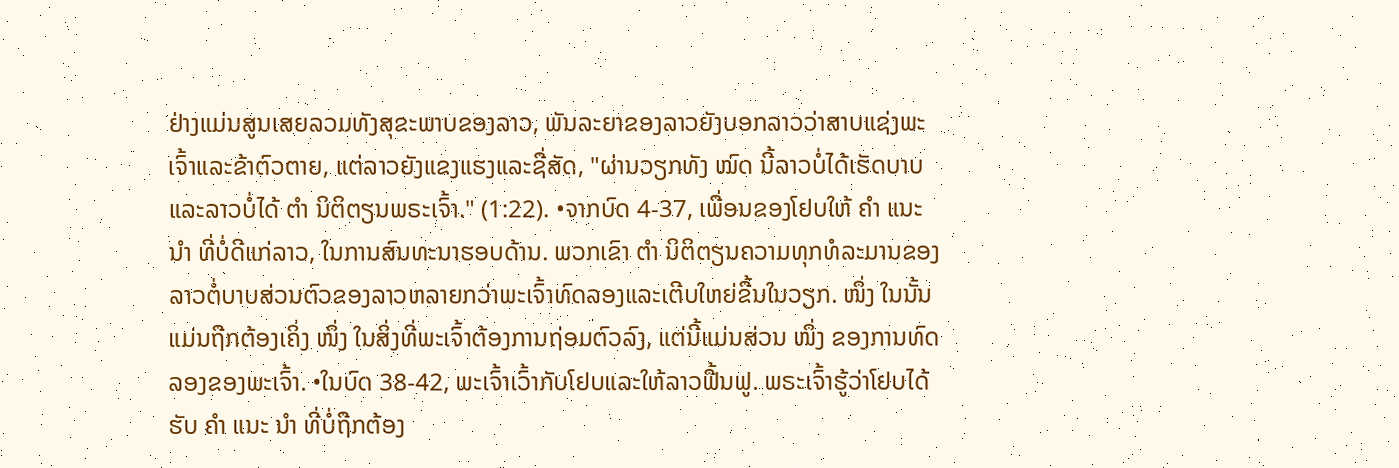ຢ່າງແມ່ນສູນເສຍລວມທັງສຸຂະພາບຂອງລາວ, ພັນລະຍາຂອງລາວຍັງບອກລາວວ່າສາບແຊ່ງພະເຈົ້າແລະຂ້າຕົວຕາຍ, ແຕ່ລາວຍັງແຂງແຮງແລະຊື່ສັດ, "ຜ່ານວຽກທັງ ໝົດ ນີ້ລາວບໍ່ໄດ້ເຮັດບາບແລະລາວບໍ່ໄດ້ ຕຳ ນິຕິຕຽນພຣະເຈົ້າ." (1:22). •ຈາກບົດ 4-37, ເພື່ອນຂອງໂຢບໃຫ້ ຄຳ ແນະ ນຳ ທີ່ບໍ່ດີແກ່ລາວ, ໃນການສົນທະນາຮອບດ້ານ. ພວກເຂົາ ຕຳ ນິຕິຕຽນຄວາມທຸກທໍລະມານຂອງລາວຕໍ່ບາບສ່ວນຕົວຂອງລາວຫລາຍກວ່າພະເຈົ້າທົດລອງແລະເຕີບໃຫຍ່ຂື້ນໃນວຽກ. ໜຶ່ງ ໃນນັ້ນແມ່ນຖືກຕ້ອງເຄິ່ງ ໜຶ່ງ ໃນສິ່ງທີ່ພະເຈົ້າຕ້ອງການຖ່ອມຕົວລົງ, ແຕ່ນີ້ແມ່ນສ່ວນ ໜຶ່ງ ຂອງການທົດລອງຂອງພະເຈົ້າ. •ໃນບົດ 38-42, ພະເຈົ້າເວົ້າກັບໂຢບແລະໃຫ້ລາວຟື້ນຟູ. ພຣະເຈົ້າຮູ້ວ່າໂຢບໄດ້ຮັບ ຄຳ ແນະ ນຳ ທີ່ບໍ່ຖືກຕ້ອງ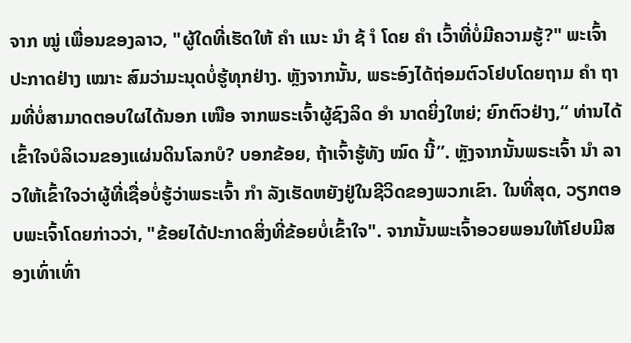ຈາກ ໝູ່ ເພື່ອນຂອງລາວ, "ຜູ້ໃດທີ່ເຮັດໃຫ້ ຄຳ ແນະ ນຳ ຊ້ ຳ ໂດຍ ຄຳ ເວົ້າທີ່ບໍ່ມີຄວາມຮູ້?" ພະເຈົ້າປະກາດຢ່າງ ເໝາະ ສົມວ່າມະນຸດບໍ່ຮູ້ທຸກຢ່າງ. ຫຼັງຈາກນັ້ນ, ພຣະອົງໄດ້ຖ່ອມຕົວໂຢບໂດຍຖາມ ຄຳ ຖາມທີ່ບໍ່ສາມາດຕອບໃຜໄດ້ນອກ ເໜືອ ຈາກພຣະເຈົ້າຜູ້ຊົງລິດ ອຳ ນາດຍິ່ງໃຫຍ່; ຍົກຕົວຢ່າງ,“ ທ່ານໄດ້ເຂົ້າໃຈບໍລິເວນຂອງແຜ່ນດິນໂລກບໍ? ບອກຂ້ອຍ, ຖ້າເຈົ້າຮູ້ທັງ ໝົດ ນີ້”. ຫຼັງຈາກນັ້ນພຣະເຈົ້າ ນຳ ລາວໃຫ້ເຂົ້າໃຈວ່າຜູ້ທີ່ເຊື່ອບໍ່ຮູ້ວ່າພຣະເຈົ້າ ກຳ ລັງເຮັດຫຍັງຢູ່ໃນຊີວິດຂອງພວກເຂົາ. ໃນທີ່ສຸດ, ວຽກຕອບພະເຈົ້າໂດຍກ່າວວ່າ, "ຂ້ອຍໄດ້ປະກາດສິ່ງທີ່ຂ້ອຍບໍ່ເຂົ້າໃຈ". ຈາກນັ້ນພະເຈົ້າອວຍພອນໃຫ້ໂຢບມີສອງເທົ່າເທົ່າ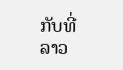ກັບທີ່ລາວ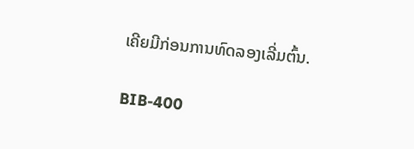ເຄີຍມີກ່ອນການທົດລອງເລີ່ມຕົ້ນ.

BIB-400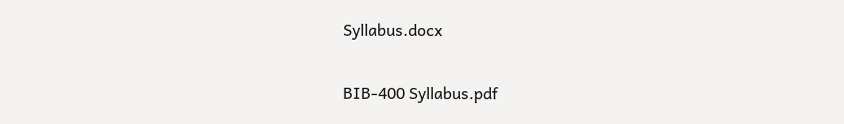Syllabus.docx

BIB-400 Syllabus.pdf